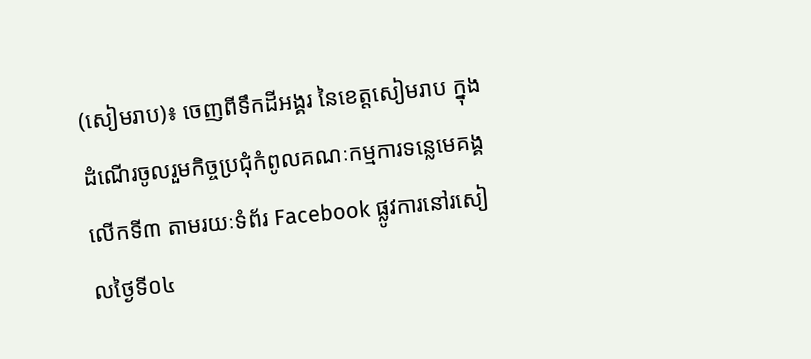(សៀមរាប)៖ ចេញពីទឹកដីអង្គរ នៃខេត្តសៀមរាប ក្នុងដំណើរចូលរួមកិច្ចប្រជុំកំពូលគណៈកម្មការទន្លេមេគង្គ លើកទី៣ តាមរយៈទំព័រ Facebook ផ្លូវការនៅរសៀលថ្ងៃទី០៤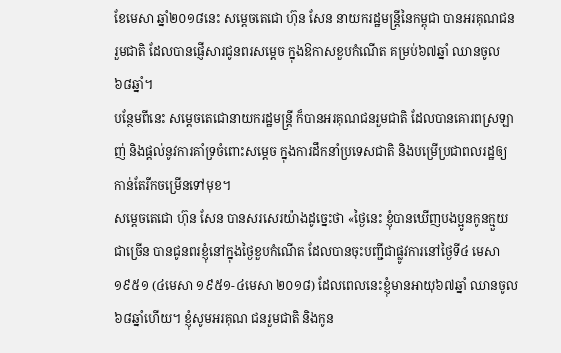ខែមេសា ឆ្នាំ២០១៨នេះ សម្ដេចតេជោ ហ៊ុន សែន នាយករដ្ឋមន្ដ្រីនៃកម្ពុជា បានអរគុណជនរួមជាតិ ដែលបានផ្ញើសារជូនពរសម្ដេច ក្នុងឱកាសខួបកំណើត គម្រប់៦៧ឆ្នាំ ឈានចូល ៦៨ឆ្នាំ។
បន្ថែមពីនេះ សម្ដេចតេជោនាយករដ្ឋមន្ដ្រី ក៏បានអរគុណជនរួមជាតិ ដែលបានគោរពស្រឡាញ់ និងផ្តល់នូវការគាំទ្រចំពោះសម្ដេច ក្នុងការដឹកនាំប្រទេសជាតិ និងបម្រើប្រជាពលរដ្ឋឲ្យកាន់តែរីកចម្រើនទៅមុខ។
សម្ដេចតេជោ ហ៊ុន សែន បានសរសេរយ៉ាងដូច្នេះថា «ថ្ងៃនេះ ខ្ញុំបានឃើញបងប្អូនកូនក្មួយជាច្រើន បានជូនពរខ្ញុំនៅក្នុងថ្ងៃខួបកំណើត ដែលបានចុះបញ្ជីជាផ្លូវការនៅថ្ងៃទី៤ មេសា ១៩៥១ (៤មេសា ១៩៥១-៤មេសា ២០១៨) ដែលពេលនេះខ្ញុំមានអាយុ៦៧ឆ្នាំ ឈានចូល៦៨ឆ្នាំហើយ។ ខ្ញុំសូមអរគុណ ជនរួមជាតិ និងកូន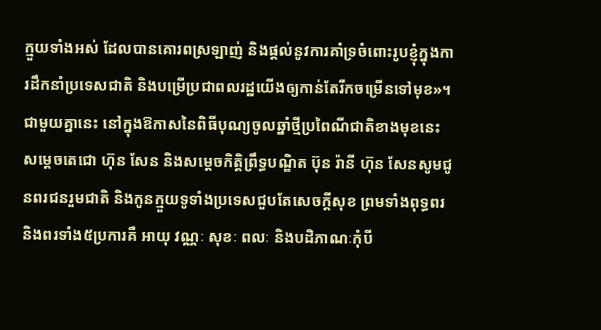ក្មួយទាំងអស់ ដែលបានគោរពស្រឡាញ់ និងផ្តល់នូវការគាំទ្រចំពោះរូបខ្ញុំក្នុងការដឹកនាំប្រទេសជាតិ និងបម្រើប្រជាពលរដ្ឋយើងឲ្យកាន់តែរីកចម្រើនទៅមុខ»។
ជាមួយគ្នានេះ នៅក្នុងឱកាសនៃពិធីបុណ្យចូលឆ្នាំថ្មីប្រពៃណីជាតិខាងមុខនេះ សម្ដេចតេជោ ហ៊ុន សែន និងសម្ដេចកិត្តិព្រឹទ្ធបណ្ឌិត ប៊ុន រ៉ានី ហ៊ុន សែនសូមជូនពរជនរួមជាតិ និងកូនក្មួយទូទាំងប្រទេសជួបតែសេចក្តីសុខ ព្រមទាំងពុទ្ធពរ និងពរទាំង៥ប្រការគឺ អាយុ វណ្ណៈ សុខៈ ពលៈ និងបដិភាណៈកុំបី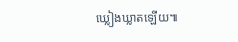ឃ្លៀងឃ្លាតឡើយ៕